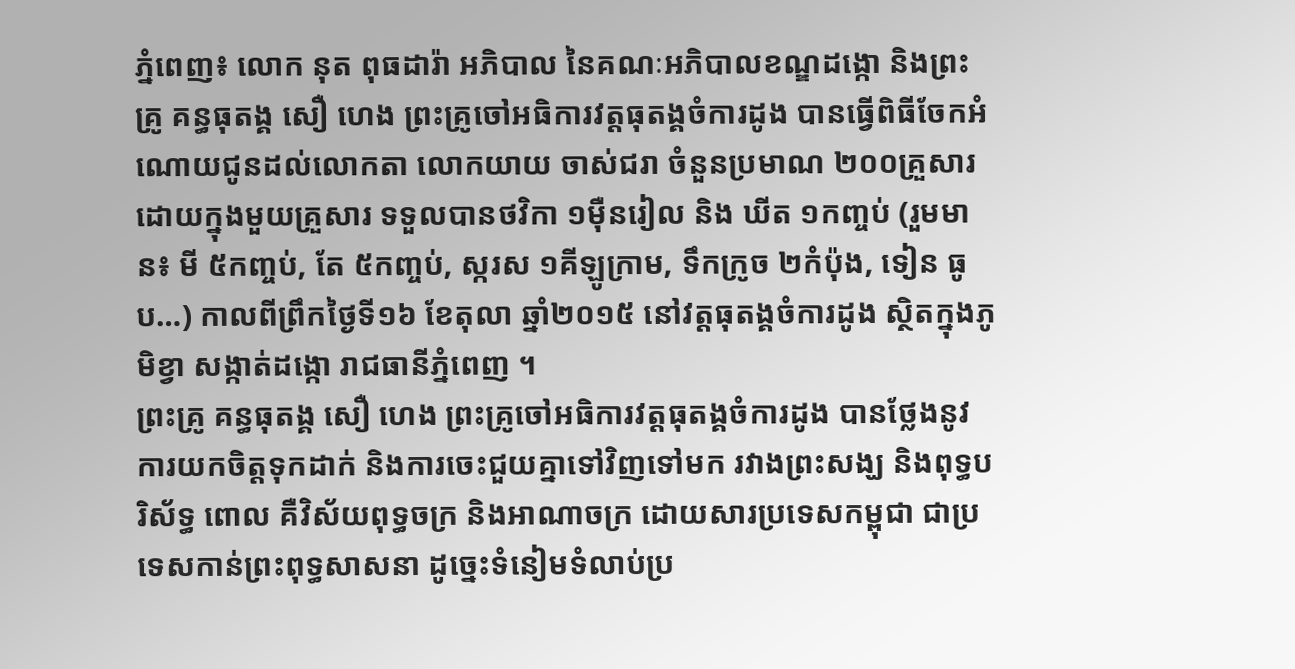ភ្នំពេញ៖ លោក នុត ពុធដារ៉ា អភិបាល នៃគណៈអភិបាលខណ្ឌដង្កោ និងព្រះគ្រូ គន្ធធុតង្គ សឿ ហេង ព្រះគ្រូចៅអធិការវត្តធុតង្គចំការដូង បានធ្វើពិធីចែកអំណោយជូនដល់លោកតា លោកយាយ ចាស់ជរា ចំនួនប្រមាណ ២០០គ្រួសារ ដោយក្នុងមួយគ្រួសារ ទទួលបានថវិកា ១ម៉ឺនរៀល និង ឃីត ១កញ្ចប់ (រួមមាន៖ មី ៥កញ្ចប់, តែ ៥កញ្ចប់, ស្ករស ១គីឡូក្រាម, ទឹកក្រូច ២កំប៉ុង, ទៀន ធូប…) កាលពីព្រឹកថ្ងៃទី១៦ ខែតុលា ឆ្នាំ២០១៥ នៅវត្តធុតង្គចំការដូង ស្ថិតក្នុងភូមិខ្វា សង្កាត់ដង្កោ រាជធានីភ្នំពេញ ។
ព្រះគ្រូ គន្ធធុតង្គ សឿ ហេង ព្រះគ្រូចៅអធិការវត្តធុតង្គចំការដូង បានថ្លែងនូវការយកចិត្តទុកដាក់ និងការចេះជួយគ្នាទៅវិញទៅមក រវាងព្រះសង្ឃ និងពុទ្ធបរិស័ទ្ធ ពោល គឺវិស័យពុទ្ធចក្រ និងអាណាចក្រ ដោយសារប្រទេសកម្ពុជា ជាប្រទេសកាន់ព្រះពុទ្ធសាសនា ដូច្នេះទំនៀមទំលាប់ប្រ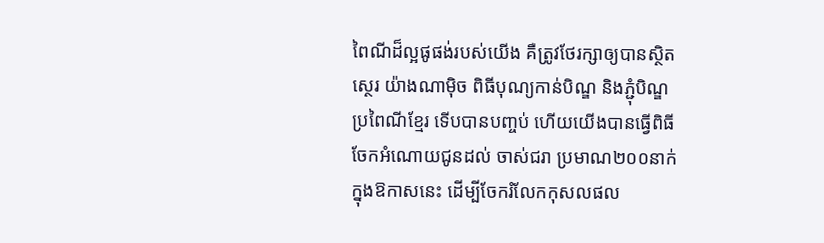ពៃណីដ៏ល្អផូផង់របស់យើង គឺត្រូវថែរក្សាឲ្យបានស្ថិតស្ថេរ យ៉ាងណាម៉ិច ពិធីបុណ្យកាន់បិណ្ឌ និងភ្ជុំបិណ្ឌប្រពៃណីខ្មែរ ទើបបានបញ្ចប់ ហើយយើងបានធ្វើពិធីចែកអំណោយជូនដល់ ចាស់ជរា ប្រមាណ២០០នាក់ ក្នុងឱកាសនេះ ដើម្បីចែករំលែកកុសលផល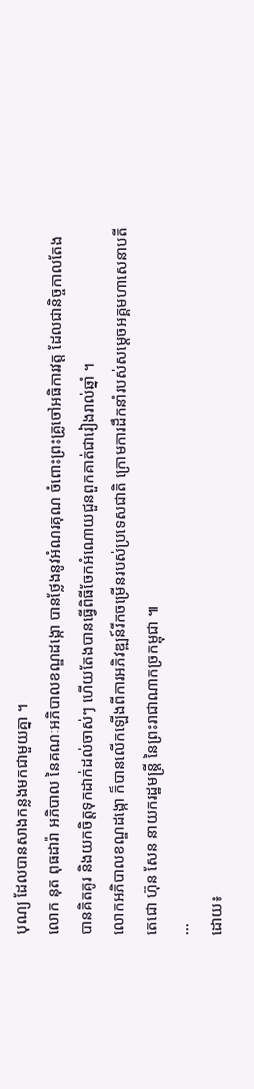បុណ្យ ដែលបានសាងកន្លងមកជាមួយគ្នា ។
លោក នុត ពុធដារ៉ា អភិបាល នៃគណៈអភិបាលខណ្ឌដង្កោ បានថ្លែងនូវអំណរគុណ ចំពោះព្រះគ្រូចៅអធិការវត្ត ដែលជានិច្ចកាលតែងបានគិតគូរ និងយកចិត្តទុកដាក់ដល់ចាស់ៗ ហើយតែងបានធ្វើពិធីចែកអំណោយជួនពួកគាត់ជារៀងរាល់ឆ្នាំ ។
លោកអភិបាលខណ្ឌដង្កោ ក៏បានលើកឡើងពីការអភិវឌ្ឍន៍រីកចម្រើនរបស់ប្រទេសជាតិ ក្រោមការដឹកនាំរបស់សម្តេចអគ្គមហាសេនាបតីតេជោ ហ៊ុន សែន នាយករដ្ឋមន្ត្រី នៃព្រះរាជាណាកច្រកម្ពុជា ៕
...
ដោយ៖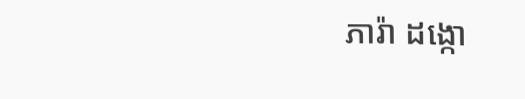ភារ៉ា ដង្កោ